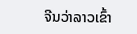ຈີນວ່າລາວເຂົ້າ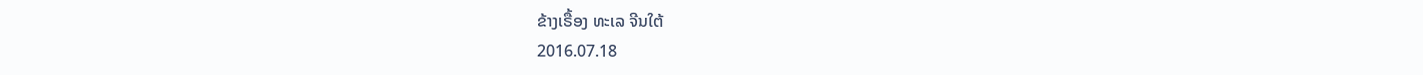ຂ້າງເຣື້ອງ ທະເລ ຈີນໃຕ້
2016.07.18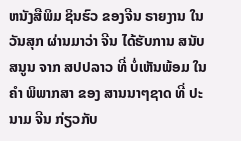ຫນັງສືພິມ ຊິນຮົວ ຂອງຈີນ ຣາຍງານ ໃນວັນສຸກ ຜ່ານມາວ່າ ຈີນ ໄດ້ຮັບການ ສນັບສນູນ ຈາກ ສປປລາວ ທີ່ ບໍ່ເຫັນພ້ອມ ໃນ ຄຳ ພິພາກສາ ຂອງ ສານນາໆຊາດ ທີ່ ປະນາມ ຈີນ ກ່ຽວກັບ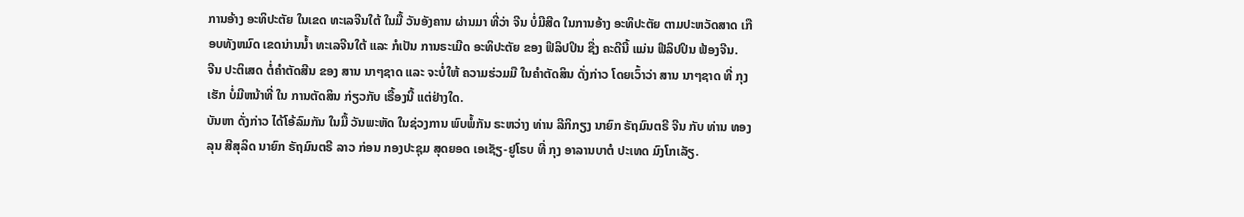ການອ້າງ ອະທິປະຕັຍ ໃນເຂດ ທະເລຈີນໃຕ້ ໃນມື້ ວັນອັງຄານ ຜ່ານມາ ທີ່ວ່າ ຈີນ ບໍ່ມີສີດ ໃນການອ້າງ ອະທິປະຕັຍ ຕາມປະຫວັດສາດ ເກືອບທັງຫມົດ ເຂດນ່ານນ້ຳ ທະເລຈີນໃຕ້ ແລະ ກໍເປັນ ການຣະເມີດ ອະທິປະຕັຍ ຂອງ ຟິລິປປິນ ຊື່ງ ຄະດີນີ້ ແມ່ນ ຟີລິປປິນ ຟ້ອງຈີນ.
ຈີນ ປະຕິເສດ ຕໍ່ຄຳຕັດສີນ ຂອງ ສານ ນາໆຊາດ ແລະ ຈະບໍ່ໃຫ້ ຄວາມຮ່ວມມື ໃນຄໍາຕັດສິນ ດັ່ງກ່າວ ໂດຍເວົ້າວ່າ ສານ ນາໆຊາດ ທີ່ ກຸງເຮັກ ບໍ່ມີຫນ້າທີ່ ໃນ ການຕັດສິນ ກ່ຽວກັບ ເຣື້ອງນີ້ ແຕ່ຢ່າງໃດ.
ບັນຫາ ດັ່ງກ່າວ ໄດ້ໂອ້ລົມກັນ ໃນມື້ ວັນພະຫັດ ໃນຊ່ວງການ ພົບພໍ້ກັນ ຣະຫວ່າງ ທ່ານ ລີກິກຽງ ນາຍົກ ຣັຖມົນຕຣີ ຈີນ ກັບ ທ່ານ ທອງລຸນ ສີສຸລິດ ນາຍົກ ຣັຖມົນຕຣີ ລາວ ກ່ອນ ກອງປະຊຸມ ສຸດຍອດ ເອເຊັຽ-ຢູໂຣບ ທີ່ ກຸງ ອາລານບາຕໍ ປະເທດ ມົງໂກເລັຽ.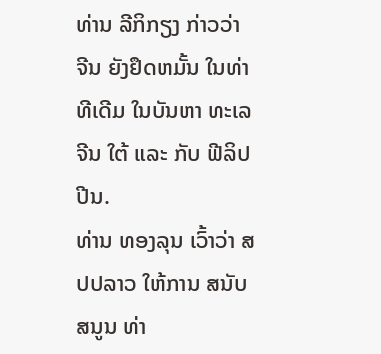ທ່ານ ລີກິກຽງ ກ່າວວ່າ ຈີນ ຍັງຢຶດຫມັ້ນ ໃນທ່າທີເດີມ ໃນບັນຫາ ທະເລຈີນ ໃຕ້ ແລະ ກັບ ຟີລິປປີນ.
ທ່ານ ທອງລຸນ ເວົ້າວ່າ ສປປລາວ ໃຫ້ການ ສນັບສນູນ ທ່າ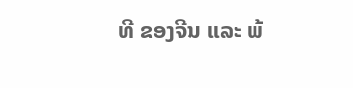ທີ ຂອງຈີນ ແລະ ພ້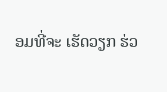ອມທີ່ຈະ ເຮັດວຽກ ຮ່ວ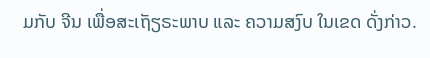ມກັບ ຈີນ ເພື່ອສະເຖັຽຣະພາບ ແລະ ຄວາມສງົບ ໃນເຂດ ດັ່ງກ່າວ.